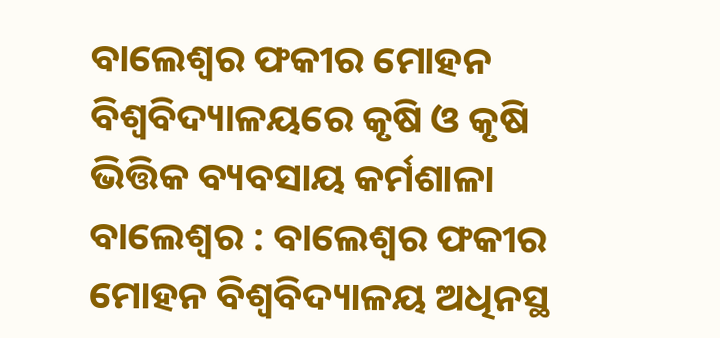ବାଲେଶ୍ୱର ଫକୀର ମୋହନ ବିଶ୍ୱବିଦ୍ୟାଳୟରେ କୃଷି ଓ କୃଷି ଭିତ୍ତିକ ବ୍ୟବସାୟ କର୍ମଶାଳା
ବାଲେଶ୍ୱର : ବାଲେଶ୍ୱର ଫକୀର ମୋହନ ବିଶ୍ୱବିଦ୍ୟାଳୟ ଅଧିନସ୍ଥ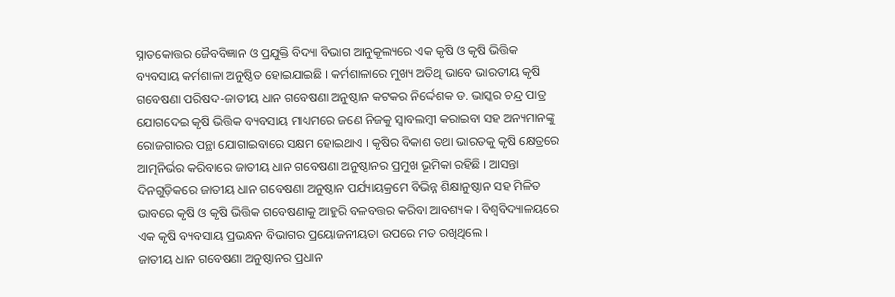ସ୍ନାତକୋତ୍ତର ଜୈବବିଜ୍ଞାନ ଓ ପ୍ରଯୁକ୍ତି ବିଦ୍ୟା ବିଭାଗ ଆନୁକୂଲ୍ୟରେ ଏକ କୃଷି ଓ କୃଷି ଭିତ୍ତିକ ବ୍ୟବସାୟ କର୍ମଶାଳା ଅନୁଷ୍ଠିତ ହୋଇଯାଇଛି । କର୍ମଶାଳାରେ ମୁଖ୍ୟ ଅତିଥି ଭାବେ ଭାରତୀୟ କୃଷି ଗବେଷଣା ପରିଷଦ-ଜାତୀୟ ଧାନ ଗବେଷଣା ଅନୁଷ୍ଠାନ କଟକର ନିର୍ଦ୍ଦେଶକ ଡ. ଭାସ୍କର ଚନ୍ଦ୍ର ପାତ୍ର ଯୋଗଦେଇ କୃଷି ଭିତ୍ତିକ ବ୍ୟବସାୟ ମାଧ୍ୟମରେ ଜଣେ ନିଜକୁ ସ୍ୱାବଲମ୍ବୀ କରାଇବା ସହ ଅନ୍ୟମାନଙ୍କୁ ରୋଜଗାରର ପନ୍ଥା ଯୋଗାଇବାରେ ସକ୍ଷମ ହୋଇଥାଏ । କୃଷିର ବିକାଶ ତଥା ଭାରତକୁ କୃଷି କ୍ଷେତ୍ରରେ ଆତ୍ମନିର୍ଭର କରିବାରେ ଜାତୀୟ ଧାନ ଗବେଷଣା ଅନୁଷ୍ଠାନର ପ୍ରମୁଖ ଭୂମିକା ରହିଛି । ଆସନ୍ତା ଦିନଗୁଡ଼ିକରେ ଜାତୀୟ ଧାନ ଗବେଷଣା ଅନୁଷ୍ଠାନ ପର୍ଯ୍ୟାୟକ୍ରମେ ବିଭିନ୍ନ ଶିକ୍ଷାନୁଷ୍ଠାନ ସହ ମିଳିତ ଭାବରେ କୃଷି ଓ କୃଷି ଭିତ୍ତିକ ଗବେଷଣାକୁ ଆହୁରି ବଳବତ୍ତର କରିବା ଆବଶ୍ୟକ । ବିଶ୍ୱବିଦ୍ୟାଳୟରେ ଏକ କୃଷି ବ୍ୟବସାୟ ପ୍ରଭନ୍ଧନ ବିଭାଗର ପ୍ରୟୋଜନୀୟତା ଉପରେ ମତ ରଖିଥିଲେ ।
ଜାତୀୟ ଧାନ ଗବେଷଣା ଅନୁଷ୍ଠାନର ପ୍ରଧାନ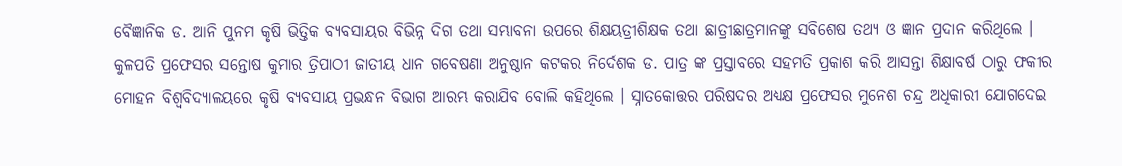ବୈଜ୍ଞାନିକ ଡ. ଆନି ପୁନମ କୃଷି ଭିତ୍ତିକ ବ୍ୟବସାୟର ବିଭିନ୍ନ ଦିଗ ତଥା ସମ୍ଭାବନା ଉପରେ ଶିକ୍ଷୟତ୍ରୀଶିକ୍ଷକ ତଥା ଛାତ୍ରୀଛାତ୍ରମାନଙ୍କୁ ସବିଶେଷ ତଥ୍ୟ ଓ ଜ୍ଞାନ ପ୍ରଦାନ କରିଥିଲେ । କୁଳପତି ପ୍ରଫେସର ସନ୍ତୋଷ କୁମାର ତ୍ରିପାଠୀ ଜାତୀୟ ଧାନ ଗବେଷଣା ଅନୁଷ୍ଠାନ କଟକର ନିର୍ଦେଶକ ଡ. ପାତ୍ର ଙ୍କ ପ୍ରସ୍ତାବରେ ସହମତି ପ୍ରକାଶ କରି ଆସନ୍ତା ଶିକ୍ଷାବର୍ଷ ଠାରୁ ଫକୀର ମୋହନ ବିଶ୍ୱବିଦ୍ୟାଳୟରେ କୃଷି ବ୍ୟବସାୟ ପ୍ରଭନ୍ଧନ ବିଭାଗ ଆରମ୍ଭ କରାଯିବ ବୋଲି କହିଥିଲେ । ସ୍ନାତକୋତ୍ତର ପରିଷଦର ଅଧ୍ୟକ୍ଷ ପ୍ରଫେସର ମୁନେଶ ଚନ୍ଦ୍ର ଅଧିକାରୀ ଯୋଗଦେଇ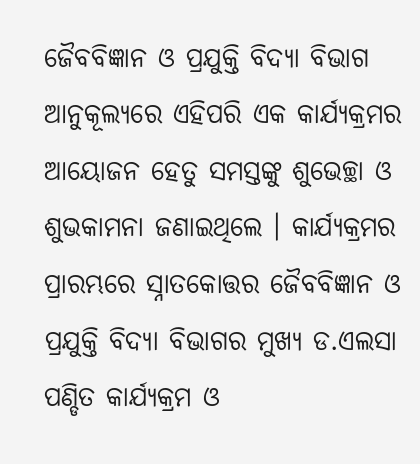ଜୈବବିଜ୍ଞାନ ଓ ପ୍ରଯୁକ୍ତି ବିଦ୍ୟା ବିଭାଗ ଆନୁକୂଲ୍ୟରେ ଏହିପରି ଏକ କାର୍ଯ୍ୟକ୍ରମର ଆୟୋଜନ ହେତୁ ସମସ୍ତଙ୍କୁ ଶୁଭେଚ୍ଛା ଓ ଶୁଭକାମନା ଜଣାଇଥିଲେ । କାର୍ଯ୍ୟକ୍ରମର ପ୍ରାରମ୍ଭରେ ସ୍ନାତକୋତ୍ତର ଜୈବବିଜ୍ଞାନ ଓ ପ୍ରଯୁକ୍ତି ବିଦ୍ୟା ବିଭାଗର ମୁଖ୍ୟ ଡ.ଏଲସା ପଣ୍ଡିତ କାର୍ଯ୍ୟକ୍ରମ ଓ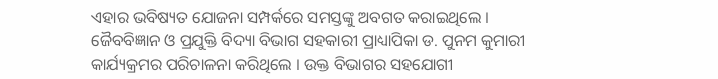ଏହାର ଭବିଷ୍ୟତ ଯୋଜନା ସମ୍ପର୍କରେ ସମସ୍ତଙ୍କୁ ଅବଗତ କରାଇଥିଲେ । ଜୈବବିଜ୍ଞାନ ଓ ପ୍ରଯୁକ୍ତି ବିଦ୍ୟା ବିଭାଗ ସହକାରୀ ପ୍ରାଧ୍ୟାପିକା ଡ. ପୁନମ କୁମାରୀ କାର୍ଯ୍ୟକ୍ରମର ପରିଚାଳନା କରିଥିଲେ । ଉକ୍ତ ବିଭାଗର ସହଯୋଗୀ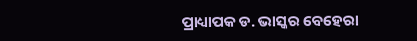ପ୍ରାଧ୍ୟାପକ ଡ. ଭାସ୍କର ବେହେରା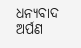ଧନ୍ୟବାଦ ଅର୍ପଣ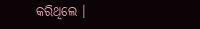କରିଥିଲେ ।